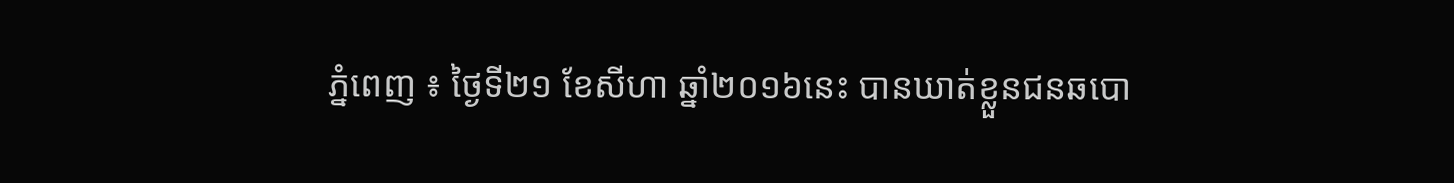ភ្នំពេញ ៖ ថ្ងៃទី២១ ខែសីហា ឆ្នាំ២០១៦នេះ បានឃាត់ខ្លួនជនឆបោ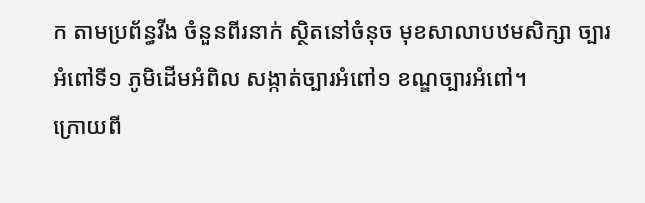ក តាមប្រព័ន្ធវីង ចំនួនពីរនាក់ ស្ថិតនៅចំនុច មុខសាលាបឋមសិក្សា ច្បារអំពៅទី១ ភូមិដើមអំពិល សង្កាត់ច្បារអំពៅ១ ខណ្ឌច្បារអំពៅ។
ក្រោយពី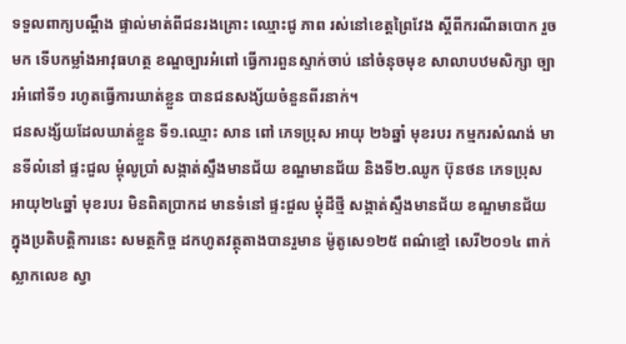ទទួលពាក្យបណ្តឹង ផ្ទាល់មាត់ពីជនរងគ្រោះ ឈ្មោះជូ ភាព រស់នៅខេត្តព្រៃវែង ស្តីពីករណីឆបោក រួចមក ទើបកម្លាំងអាវុធហត្ថ ខណ្ឌច្បារអំពៅ ធ្វើការពួនស្ទាក់ចាប់ នៅចំនុចមុខ សាលាបឋមសិក្សា ច្បារអំពៅទី១ រហូតធ្វើការឃាត់ខ្លួន បានជនសង្ស័យចំនួនពីរនាក់។
ជនសង្ស័យដែលឃាត់ខ្លួន ទី១.ឈ្មោះ សាន ពៅ ភេទប្រុស អាយុ ២៦ឆ្នាំ មុខរបរ កម្មករសំណង់ មានទីលំនៅ ផ្ទះជួល ម្តុំលូប្រាំ សង្កាត់ស្ទឹងមានជ័យ ខណ្ឌមានជ័យ និងទី២.ឈូក ប៊ុនថន ភេទប្រុស អាយុ២៤ឆ្នាំ មុខរបរ មិនពិតប្រាកដ មានទំនៅ ផ្ទះជួល ម្តុំដីថ្មី សង្កាត់ស្ទឹងមានជ័យ ខណ្ឌមានជ័យ ក្នុងប្រតិបត្តិការនេះ សមត្ថកិច្ច ដកហូតវត្ថុតាងបានរួមាន ម៉ូតូសេ១២៥ ពណ៌ខ្មៅ សេរី២០១៤ ពាក់ស្លាកលេខ ស្វា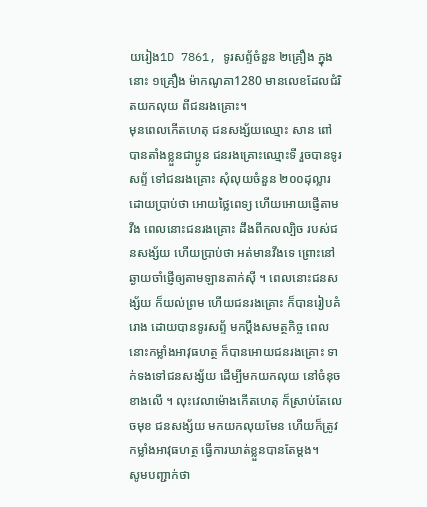យរៀង1D 7861, ទូរសព្ទ័ចំនួន ២គ្រឿង ក្នុងនោះ ១គ្រឿង ម៉ាកណូគា1280 មានលេខដែលជំរិតយកលុយ ពីជនរងគ្រោះ។
មុនពេលកើតហេតុ ជនសង្ស័យឈ្មោះ សាន ពៅ បានតាំងខ្លួនជាប្អូន ជនរងគ្រោះឈ្មោះទី រួចបានទូរសព្ទ័ ទៅជនរងគ្រោះ សុំលុយចំនួន ២០០ដុល្លារ ដោយប្រាប់ថា អោយថ្លៃពេទ្យ ហើយអោយផ្ញើតាមវីង ពេលនោះជនរងគ្រោះ ដឹងពីកលល្បិច របស់ជនសង្ស័យ ហើយប្រាប់ថា អត់មានវីងទេ ព្រោះនៅឆ្ងាយចាំផ្ញើឲ្យតាមឡានតាក់ស៊ី ។ ពេលនោះជនសង្ស័យ ក៏យល់ព្រម ហើយជនរងគ្រោះ ក៏បានរៀបគំរោង ដោយបានទូរសព្ទ័ មកប្តឹងសមត្ថកិច្ច ពេលនោះកម្លាំងអាវុធហត្ថ ក៏បានអោយជនរងគ្រោះ ទាក់ទងទៅជនសង្ស័យ ដើម្បីមកយកលុយ នៅចំនុចខាងលើ ។ លុះវេលាម៉ោងកើតហេតុ ក៏ស្រាប់តែលេចមុខ ជនសង្ស័យ មកយកលុយមែន ហើយក៏ត្រូវកម្លាំងអាវុធហត្ថ ធ្វើការឃាត់ខ្លួនបានតែម្តង។
សូមបញ្ជាក់ថា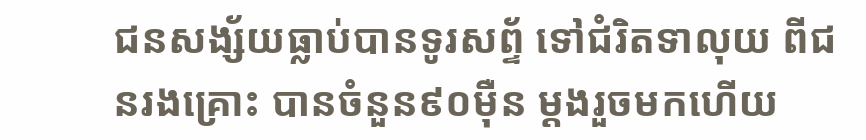ជនសង្ស័យធ្លាប់បានទូរសព្ទ័ ទៅជំរិតទាលុយ ពីជនរងគ្រោះ បានចំនួន៩០ម៉ឺន ម្តងរួចមកហើយ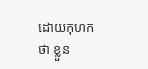ដោយកុហកថា ខ្លួន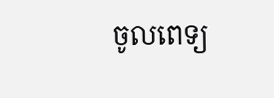ចូលពេទ្យ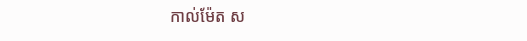កាល់ម៉ែត ស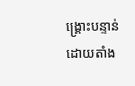ង្គ្រោះបន្ទាន់ ដោយតាំង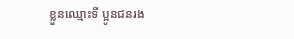ខ្លួនឈ្មោះទី ប្អូនជនរង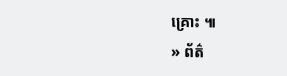គ្រោះ ៕
» ព័ត៌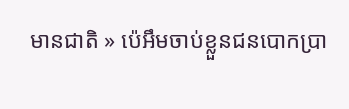មានជាតិ » ប៉េអឹមចាប់ខ្លួនជនបោកប្រា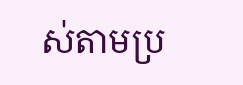ស់តាមប្រ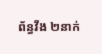ព័ន្ធវីង ២នាក់